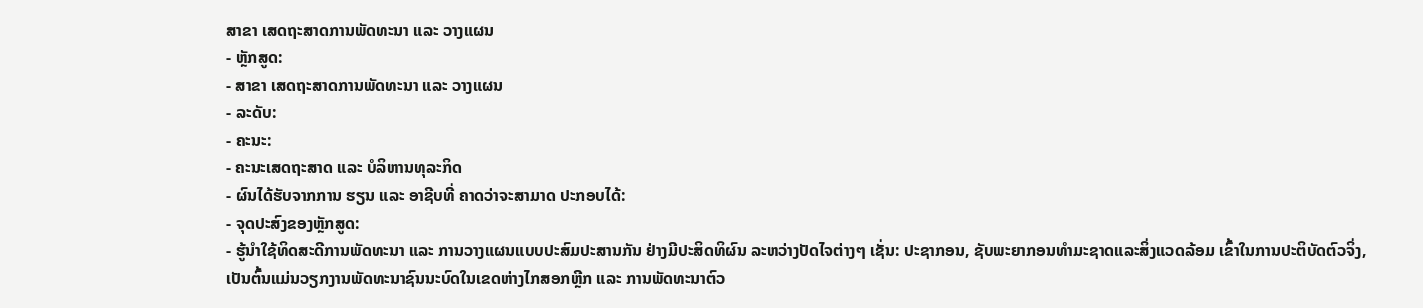ສາຂາ ເສດຖະສາດການພັດທະນາ ແລະ ວາງແຜນ
- ຫຼັກສູດ:
- ສາຂາ ເສດຖະສາດການພັດທະນາ ແລະ ວາງແຜນ
- ລະດັບ:
- ຄະນະ:
- ຄະນະເສດຖະສາດ ແລະ ບໍລິຫານທຸລະກິດ
- ຜົນໄດ້ຮັບຈາກການ ຮຽນ ແລະ ອາຊີບທີ່ ຄາດວ່າຈະສາມາດ ປະກອບໄດ້:
- ຈຸດປະສົງຂອງຫຼັກສູດ:
- ຮູ້ນຳໃຊ້ທິດສະດີການພັດທະນາ ແລະ ການວາງແຜນແບບປະສົມປະສານກັນ ຢ່າງມີປະສິດທິຜົນ ລະຫວ່າງປັດໄຈຕ່າງໆ ເຊັ່ນ: ປະຊາກອນ, ຊັບພະຍາກອນທຳມະຊາດແລະສິ່ງແວດລ້ອມ ເຂົ້າໃນການປະຕິບັດຕົວຈິ່ງ, ເປັນຕົ້ນແມ່ນວຽກງານພັດທະນາຊົນນະບົດໃນເຂດຫ່າງໄກສອກຫຼີກ ແລະ ການພັດທະນາຕົວ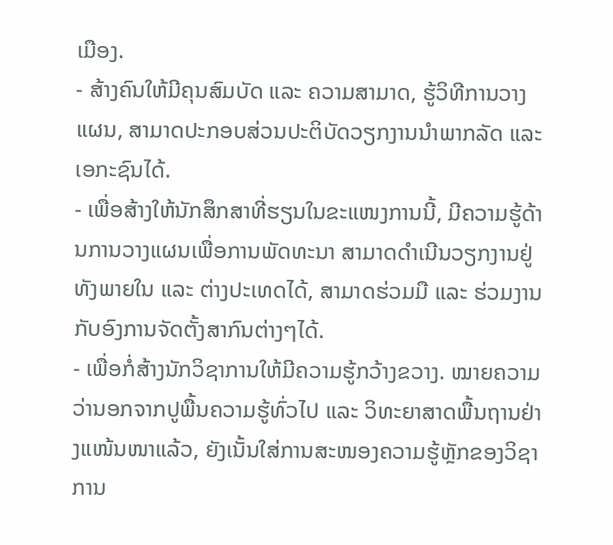ເມືອງ.
- ສ້າງຄົນໃຫ້ມີຄຸນສົມບັດ ແລະ ຄວາມສາມາດ, ຮູ້ວິທີການວາງແຜນ, ສາມາດປະກອບສ່ວນປະຕິບັດວຽກງານນຳພາກລັດ ແລະ ເອກະຊົນໄດ້.
- ເພື່ອສ້າງໃຫ້ນັກສຶກສາທີ່ຮຽນໃນຂະແໜງການນີ້, ມີຄວາມຮູ້ດ້ານການວາງແຜນເພື່ອການພັດທະນາ ສາມາດດຳເນີນວຽກງານຢູ່ທັງພາຍໃນ ແລະ ຕ່າງປະເທດໄດ້, ສາມາດຮ່ວມມື ແລະ ຮ່ວມງານກັບອົງການຈັດຕັ້ງສາກົນຕ່າງໆໄດ້.
- ເພື່ອກໍ່ສ້າງນັກວິຊາການໃຫ້ມີຄວາມຮູ້ກວ້າງຂວາງ. ໝາຍຄວາມວ່ານອກຈາກປູພື້ນຄວາມຮູ້ທົ່ວໄປ ແລະ ວິທະຍາສາດພື້ນຖານຢ່າງແໜ້ນໜາແລ້ວ, ຍັງເນັ້ນໃສ່ການສະໜອງຄວາມຮູ້ຫຼັກຂອງວິຊາການ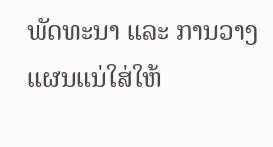ພັດທະນາ ແລະ ການວາງແຜນແນ່ໃສ່ໃຫ້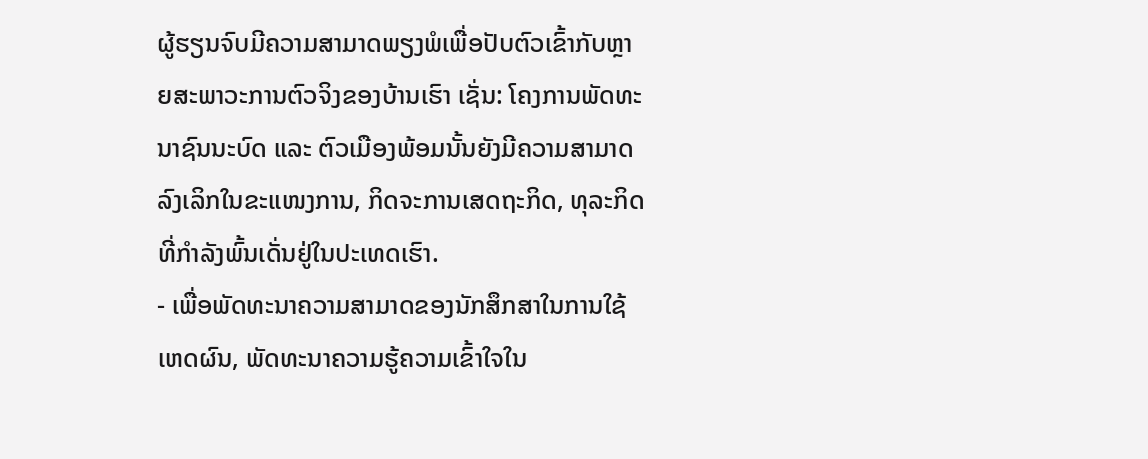ຜູ້ຮຽນຈົບມີຄວາມສາມາດພຽງພໍເພື່ອປັບຕົວເຂົ້າກັບຫຼາຍສະພາວະການຕົວຈິງຂອງບ້ານເຮົາ ເຊັ່ນ: ໂຄງການພັດທະນາຊົນນະບົດ ແລະ ຕົວເມືອງພ້ອມນັ້ນຍັງມີຄວາມສາມາດລົງເລິກໃນຂະແໜງການ, ກິດຈະການເສດຖະກິດ, ທຸລະກິດທີ່ກຳລັງພົ້ນເດັ່ນຢູ່ໃນປະເທດເຮົາ.
- ເພື່ອພັດທະນາຄວາມສາມາດຂອງນັກສຶກສາໃນການໃຊ້ເຫດຜົນ, ພັດທະນາຄວາມຮູ້ຄວາມເຂົ້າໃຈໃນ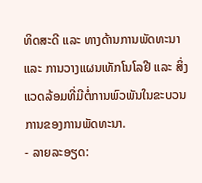ທິດສະດີ ແລະ ທາງດ້ານການພັດທະນາ ແລະ ການວາງແຜນເທັກໂນໂລຢີ ແລະ ສິ່ງແວດລ້ອມທີ່ມີຕໍ່ການພົວພັນໃນຂະບວນການຂອງການພັດທະນາ.
- ລາຍລະອຽດ: